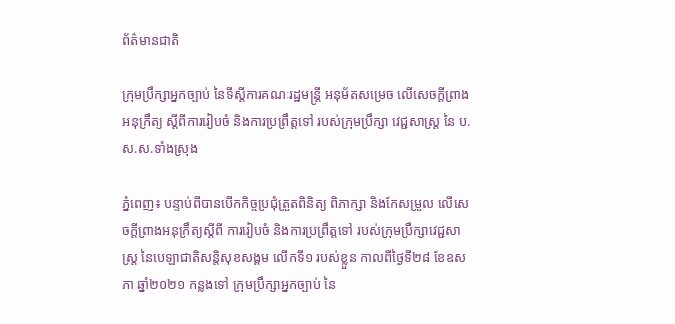ព័ត៌មានជាតិ

ក្រុមប្រឹក្សាអ្នកច្បាប់ នៃទីស្តីការគណៈរដ្ឋមន្រ្តី អនុម័តសម្រេច លើសេចក្តីព្រាងអនុក្រឹត្យ ស្តីពីការរៀបចំ និងការប្រព្រឹត្តទៅ របស់ក្រុមប្រឹក្សា វេជ្ជសាស្ត្រ នៃ ប.ស.ស.ទាំងស្រុង

ភ្នំពេញ៖ បន្ទាប់ពីបានបើកកិច្ចប្រជុំត្រួតពិនិត្យ ពិភាក្សា និងកែសម្រួល លើសេចក្តីព្រាងអនុក្រឹត្យស្តីពី ការរៀបចំ និងការប្រព្រឹត្តទៅ របស់ក្រុមប្រឹក្សាវេជ្ជសាស្ត្រ នៃបេឡាជាតិសន្តិសុខសង្គម លើកទី១ របស់ខ្លួន កាលពីថ្ងៃទី២៨ ខែឧសភា ឆ្នាំ២០២១ កន្លងទៅ ក្រុមប្រឹក្សាអ្នកច្បាប់ នៃ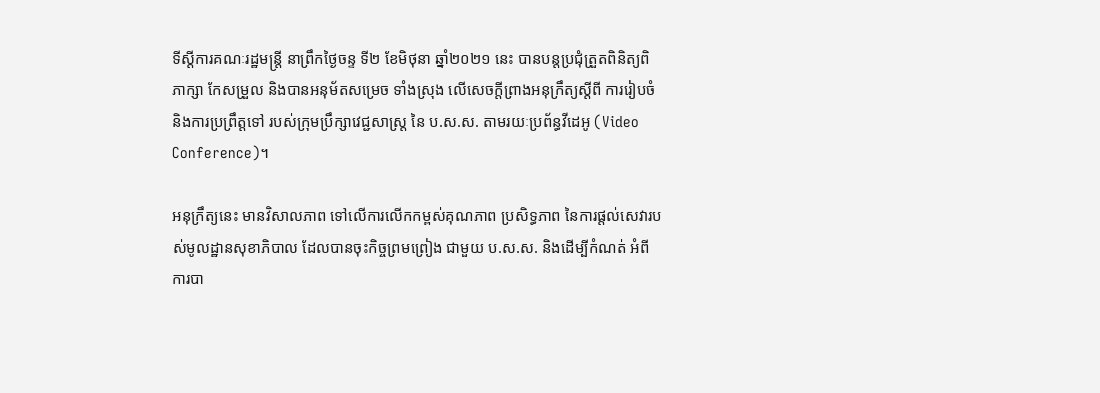ទីស្តីការគណៈរដ្ឋមន្រ្តី នាព្រឹកថ្ងៃចន្ទ ទី២ ខែមិថុនា ឆ្នាំ២០២១ នេះ បានបន្តប្រជុំត្រួតពិនិត្យពិភាក្សា កែសម្រួល និងបានអនុម័តសម្រេច ទាំងស្រុង លើសេចក្តីព្រាងអនុក្រឹត្យស្តីពី ការរៀបចំ និងការប្រព្រឹត្តទៅ របស់ក្រុមប្រឹក្សាវេជ្ជសាស្ត្រ នៃ ប.ស.ស. តាមរយៈប្រព័ន្ធវីដេអូ (Video Conference)។

អនុក្រឹត្យនេះ មានវិសាលភាព ទៅលើការលើកកម្ពស់គុណភាព ប្រសិទ្ធភាព នៃការផ្តល់សេវារបស់មូលដ្ឋានសុខាភិបាល ដែលបានចុះកិច្ចព្រមព្រៀង ជាមួយ ប.ស.ស. និងដើម្បីកំណត់ អំពីការបា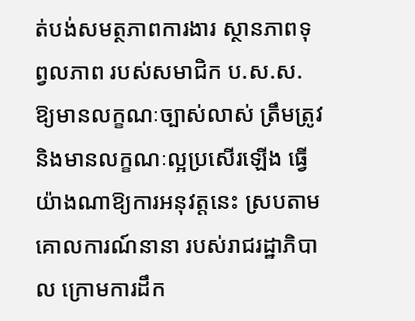ត់បង់សមត្ថភាពការងារ ស្ថានភាពទុព្វលភាព របស់សមាជិក ប.ស.ស. ឱ្យមានលក្ខណៈច្បាស់លាស់ ត្រឹមត្រូវ និងមានលក្ខណៈល្អប្រសើរឡើង ធ្វើយ៉ាងណាឱ្យការអនុវត្តនេះ ស្របតាមគោលការណ៍នានា របស់រាជរដ្ឋាភិបាល ក្រោមការដឹក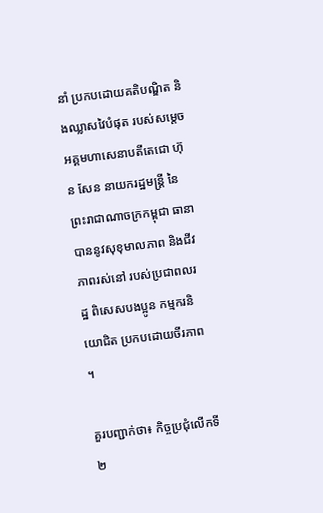នាំ ប្រកបដោយគតិបណ្ឌិត និងឈ្លាសវៃបំផុត របស់សម្តេចអគ្គមហាសេនាបតីតេជោ ហ៊ុន សែន នាយករដ្ឋមន្ត្រី នៃព្រះរាជាណាចក្រកម្ពុជា ធានាបាននូវសុខុមាលភាព និងជីវភាពរស់នៅ របស់ប្រជាពលរដ្ឋ ពិសេសបងប្អូន កម្មករនិយោជិត ប្រកបដោយចីរភាព ។

គួរបញ្ជាក់ថា៖ កិច្ចប្រជុំលើកទី២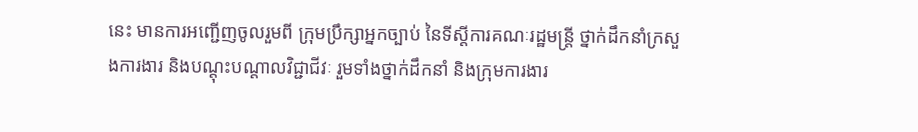នេះ មានការអញ្ជើញចូលរួមពី ក្រុមប្រឹក្សាអ្នកច្បាប់ នៃទីស្តីការគណៈរដ្ឋមន្រ្តី ថ្នាក់ដឹកនាំក្រសួងការងារ និងបណ្តុះបណ្តាលវិជ្ជាជីវៈ រួមទាំងថ្នាក់ដឹកនាំ និងក្រុមការងារ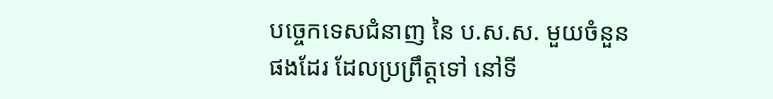បច្ចេកទេសជំនាញ នៃ ប.ស.ស. មួយចំនួនផងដែរ ដែលប្រព្រឹត្តទៅ នៅទី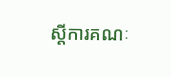ស្តីការគណៈ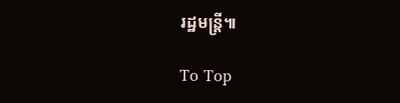រដ្ឋមន្រ្តី៕

To Top